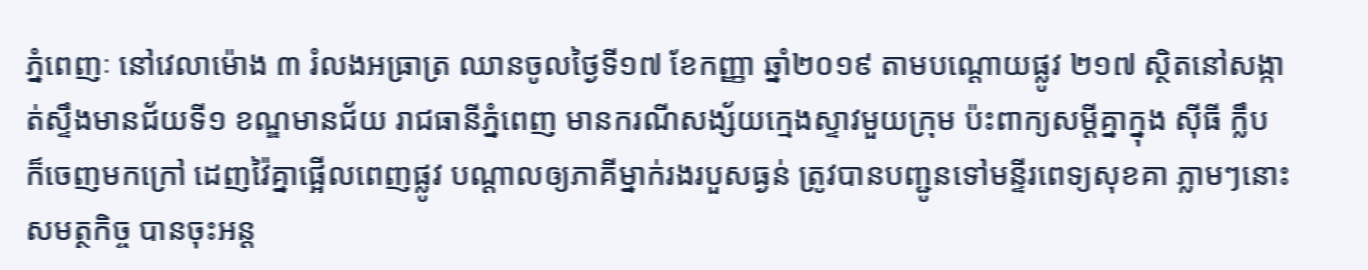ភ្នំពេញៈ នៅវេលាម៉ោង ៣ រំលងអធ្រាត្រ ឈានចូលថ្ងៃទី១៧ ខែកញ្ញា ឆ្នាំ២០១៩ តាមបណ្ដោយផ្លូវ ២១៧ ស្ថិតនៅសង្កាត់ស្ទឹងមានជ័យទី១ ខណ្ឌមានជ័យ រាជធានីភ្នំពេញ មានករណីសង្ស័យក្មេងស្ទាវមួយក្រុម ប៉ះពាក្យសម្ដីគ្នាក្នុង ស៊ីធី ក្លឹប ក៏ចេញមកក្រៅ ដេញវ៉ៃគ្នាផ្អើលពេញផ្លូវ បណ្ដាលឲ្យភាគីម្នាក់រងរបួសធ្ងន់ ត្រូវបានបញ្ជូនទៅមន្ទីរពេទ្យសុខគា ភ្លាមៗនោះ សមត្ថកិច្ច បានចុះអន្ត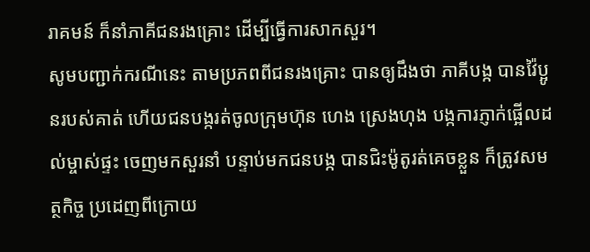រាគមន៍ ក៏នាំភាគីជនរងគ្រោះ ដើម្បីធ្វើការសាកសួរ។
សូមបញ្ជាក់ករណីនេះ តាមប្រភពពីជនរងគ្រោះ បានឲ្យដឹងថា ភាគីបង្ក បានវ៉ៃប្អូនរបស់គាត់ ហើយជនបង្ករត់ចូលក្រុមហ៊ុន ហេង ស្រេងហុង បង្កការភ្ញាក់ផ្អើលដល់ម្ចាស់ផ្ទះ ចេញមកសួរនាំ បន្ទាប់មកជនបង្ក បានជិះម៉ូតូរត់គេចខ្លួន ក៏ត្រូវសមត្ថកិច្ច ប្រដេញពីក្រោយ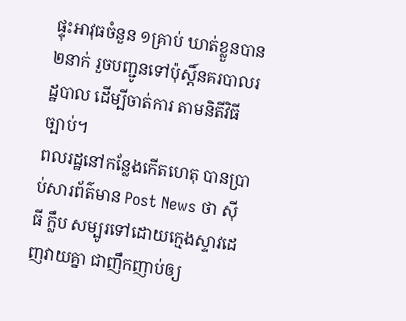ផ្ទុះអាវុធចំនួន ១គ្រាប់ ឃាត់ខ្លួនបាន២នាក់ រួចបញ្ជូនទៅប៉ុស្តិ៍នគរបាលរដ្ឋបាល ដើម្បីចាត់ការ តាមនិតីវិធីច្បាប់។
ពលរដ្ឋនៅកន្លែងកើតហេតុ បានប្រាប់សារព័ត៌មាន Post News ថា ស៊ីធី ក្លឹប សម្បូរទៅដោយក្មេងស្ទាវដេញវាយគ្នា ជាញឹកញាប់ឲ្យ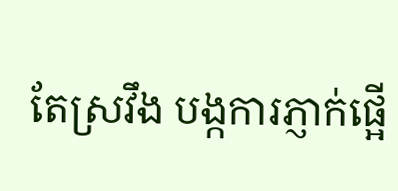តែស្រវឹង បង្កការភ្ញាក់ផ្អើ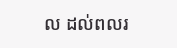ល ដល់ពលរ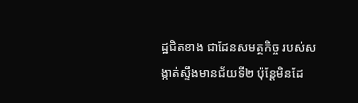ដ្ឋជិតខាង ជាដែនសមត្ថកិច្ច របស់សង្កាត់ស្ទឹងមានជ័យទី២ ប៉ុន្តែមិនដែ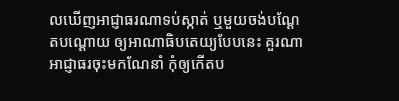លឃើញអាជ្ញាធរណាទប់ស្កាត់ ឬមួយចង់បណ្ដែតបណ្ដោយ ឲ្យអាណាធិបតេយ្យបែបនេះ គួរណាអាជ្ញាធរចុះមកណែនាំ កុំឲ្យកើតប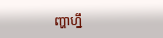ញ្ហាហ្នឹ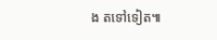ង តទៅទៀត៕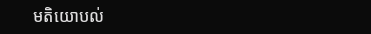មតិយោបល់